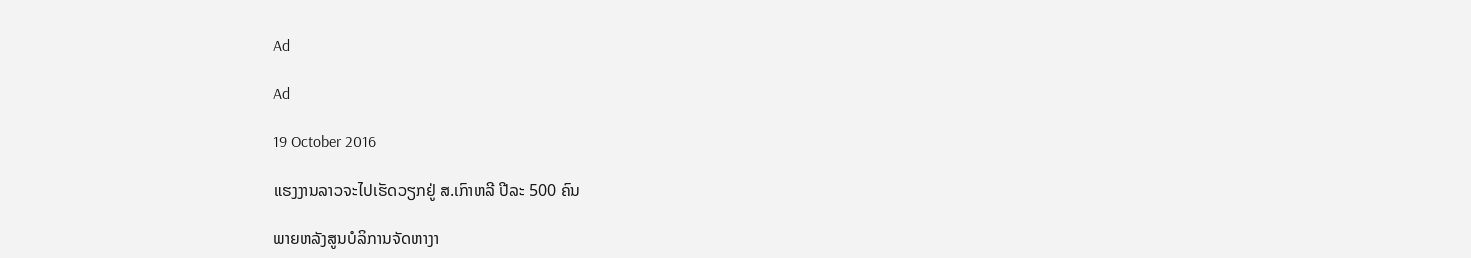Ad

Ad

19 October 2016

ແຮງງານລາວຈະໄປເຮັດວຽກຢູ່ ສ.ເກົາຫລີ ປີລະ 500 ຄົນ

ພາຍຫລັງສູນບໍລິການຈັດຫາງາ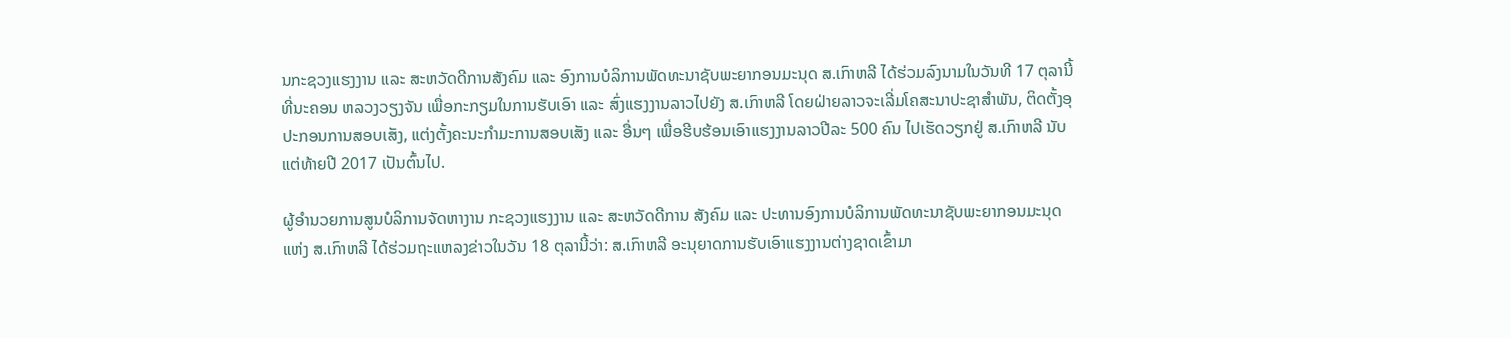ນກະຊວງແຮງງານ ແລະ ສະຫວັດດີການສັງຄົມ ແລະ ອົງການບໍລິການພັດທະນາຊັບພະຍາກອນມະນຸດ ສ.ເກົາຫລີ ໄດ້ຮ່ວມລົງນາມໃນວັນທີ 17 ຕຸລານີ້ ທີ່ນະຄອນ ຫລວງວຽງຈັນ ເພື່ອກະກຽມໃນການຮັບເອົາ ແລະ ສົ່ງແຮງງານລາວໄປຍັງ ສ.ເກົາຫລີ ໂດຍຝ່າຍລາວຈະເລີ່ມໂຄສະນາປະຊາສຳພັນ, ຕິດຕັ້ງອຸປະກອນການສອບເສັງ, ແຕ່ງຕັ້ງຄະນະກຳມະການສອບເສັງ ແລະ ອື່ນໆ ເພື່ອຮີບຮ້ອນເອົາແຮງງານລາວປີລະ 500 ຄົນ ໄປເຮັດວຽກຢູ່ ສ.ເກົາຫລີ ນັບແຕ່ທ້າຍປີ 2017 ເປັນຕົ້ນໄປ.

ຜູ້ອຳນວຍການສູນບໍລິການຈັດຫາງານ ກະຊວງແຮງງານ ແລະ ສະຫວັດດີການ ສັງຄົມ ແລະ ປະທານອົງການບໍລິການພັດທະນາຊັບພະຍາກອນມະນຸດ ແຫ່ງ ສ.ເກົາຫລີ ໄດ້ຮ່ວມຖະແຫລງຂ່າວໃນວັນ 18 ຕຸລານີ້ວ່າ: ສ.ເກົາຫລີ ອະນຸຍາດການຮັບເອົາແຮງງານຕ່າງຊາດເຂົ້າມາ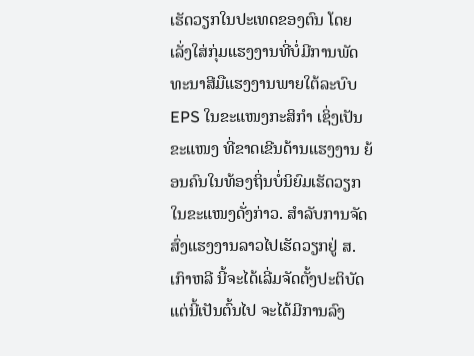ເຮັດວຽກໃນປະເທດຂອງຕົນ ໂດຍເລັ່ງໃສ່ກຸ່ມແຮງງານທີ່ບໍ່ມີການພັດທະນາສີມືແຮງງານພາຍໃຕ້ລະບົບ EPS ໃນຂະແໜງກະສິກຳ ເຊິ່ງເປັນຂະແໜງ ທີ່ຂາດເຂີນດ້ານແຮງງານ ຍ້ອນຄົນໃນທ້ອງຖິ່ນບໍ່ນິຍົມເຮັດວຽກໃນຂະແໜງດັ່ງກ່າວ. ສຳລັບການຈັດສົ່ງແຮງງານລາວໄປເຮັດວຽກຢູ່ ສ.ເກົາຫລີ ນີ້ຈະໄດ້ເລີ່ມຈັດຕັ້ງປະຕິບັດແຕ່ນີ້ເປັນຕົ້ນໄປ ຈະໄດ້ມີການລົງ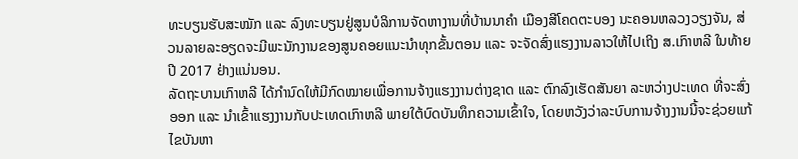ທະບຽນຮັບສະໝັກ ແລະ ລົງທະບຽນຢູ່ສູນບໍລິການຈັດຫາງານທີ່ບ້ານນາຄຳ ເມືອງສີໂຄດຕະບອງ ນະຄອນຫລວງວຽງຈັນ, ສ່ວນລາຍລະອຽດຈະມີພະນັກງານຂອງສູນຄອຍແນະນຳທຸກຂັ້ນຕອນ ແລະ ຈະຈັດສົ່ງແຮງງານລາວໃຫ້ໄປເຖິງ ສ.ເກົາຫລີ ໃນທ້າຍປີ 2017 ຢ່າງແນ່ນອນ.
ລັດຖະບານເກົາຫລີ ໄດ້ກຳນົດໃຫ້ມີກົດໝາຍເພື່ອການຈ້າງແຮງງານຕ່າງຊາດ ແລະ ຕົກລົງເຮັດສັນຍາ ລະຫວ່າງປະເທດ ທີ່ຈະສົ່ງອອກ ແລະ ນຳເຂົ້າແຮງງານກັບປະເທດເກົາຫລີ ພາຍໃຕ້ບົດບັນທຶກຄວາມເຂົ້າໃຈ, ໂດຍຫວັງວ່າລະບົບການຈ້າງງານນີ້ຈະຊ່ວຍແກ້ໄຂບັນຫາ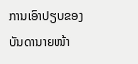ການເອົາປຽບຂອງບັນດານາຍໜ້າ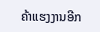ຄ້າແຮງງານອີກ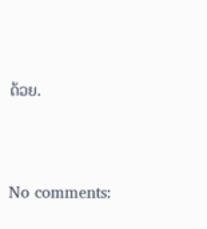ດ້ວຍ.



No comments: